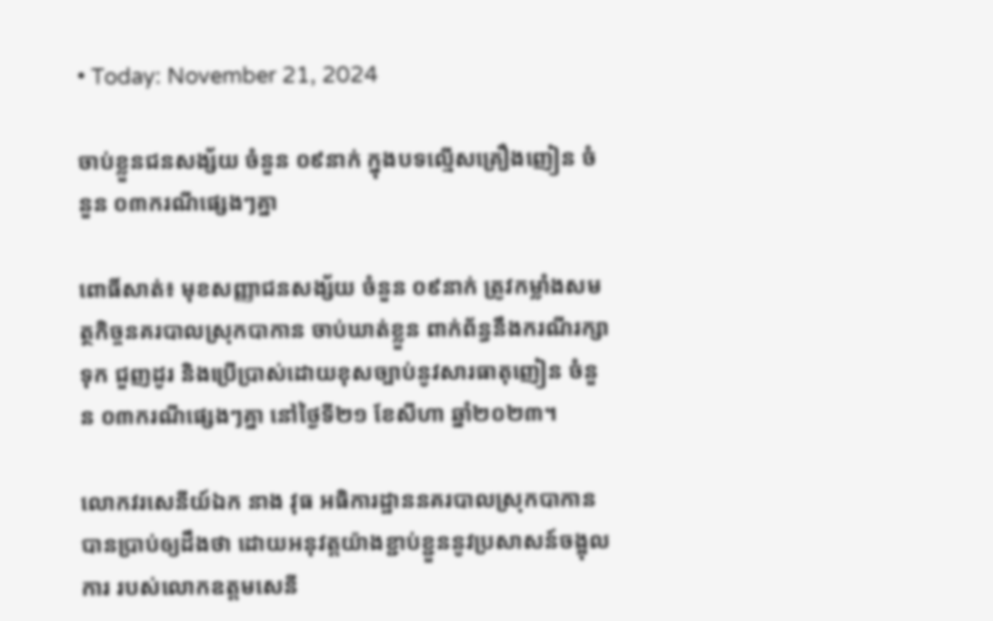• Today: November 21, 2024

ចាប់ខ្លួនជនសង្ស័យ ចំនួន ០៩នាក់ ក្នុងបទល្មើសគ្រឿងញៀន ចំនួន ០៣ករណីផ្សេងៗគ្នា

ពោធិ៍សាត់៖ មុខសញ្ញាជនសង្ស័យ ចំនួន ០៩នាក់ ត្រូវកម្លាំងសមត្ថកិច្ចនគរបាលស្រុកបាកាន ចាប់ឃាត់ខ្លួន ពាក់ព័ន្ធនឹងករណីរក្សាទុក ជួញដូរ និងប្រើប្រាស់ដោយខុសច្បាប់នូវសារធាតុញៀន ចំនួន ០៣ករណីផ្សេងៗគ្នា នៅថ្ងៃទី២១ ខែសីហា ឆ្នាំ២០២៣។

លោកវរសេនីយ៍ឯក នាង វុធ អធិការដ្ឋាននគរបាលស្រុកបាកាន បានប្រាប់ឲ្យដឹងថា ដោយអនុវត្តយ៉ាងខ្ជាប់ខ្ជួននូវប្រសាសន៍ចង្អុលការ របស់លោកឧត្តមសេនី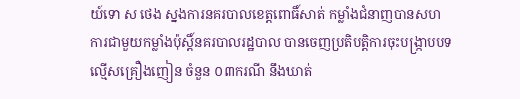យ៍ទោ ស ថេង ស្នងការនគរបាលខេត្តពោធិ៍សាត់ កម្លាំងជំនាញបានសហការជាមួយកម្លាំងប៉ុស្តិ៍នគរបាលរដ្ឋបាល បានចេញប្រតិបត្តិការចុះបង្ក្រាបបទល្មើសគ្រឿងញៀន ចំនួន ០៣ករណី នឹងឃាត់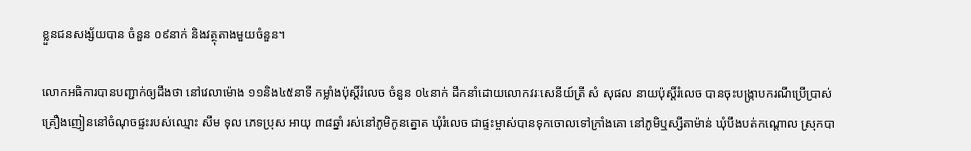ខ្លួនជនសង្ស័យបាន ចំនួន ០៩នាក់ និងវត្ថុតាងមួយចំនួន។

លោកអធិការបានបញ្ជាក់ឲ្យដឹងថា នៅវេលាម៉ោង ១១និង៤៥នាទី កម្លាំងប៉ុស្តិ៍រំលេច ចំនួន ០៤នាក់ ដឹកនាំដោយលោកវរៈសេនីយ៍ត្រី សំ សុផល នាយប៉ុស្តិ៍រំលេច បានចុះបង្ក្រាបករណីប្រើប្រាស់គ្រឿងញៀននៅចំណុចផ្ទះរបស់ឈ្មោះ សឹម ទុល ភេទប្រុស អាយុ ៣៨ឆ្នាំ រស់នៅភូមិកូនត្នោត ឃុំរំលេច ជាផ្ទះម្ចាស់បានទុកចោលទៅក្រាំងគោ នៅភូមិឬស្សីតាម៉ាន់ ឃុំបឹងបត់កណ្ដោល ស្រុកបា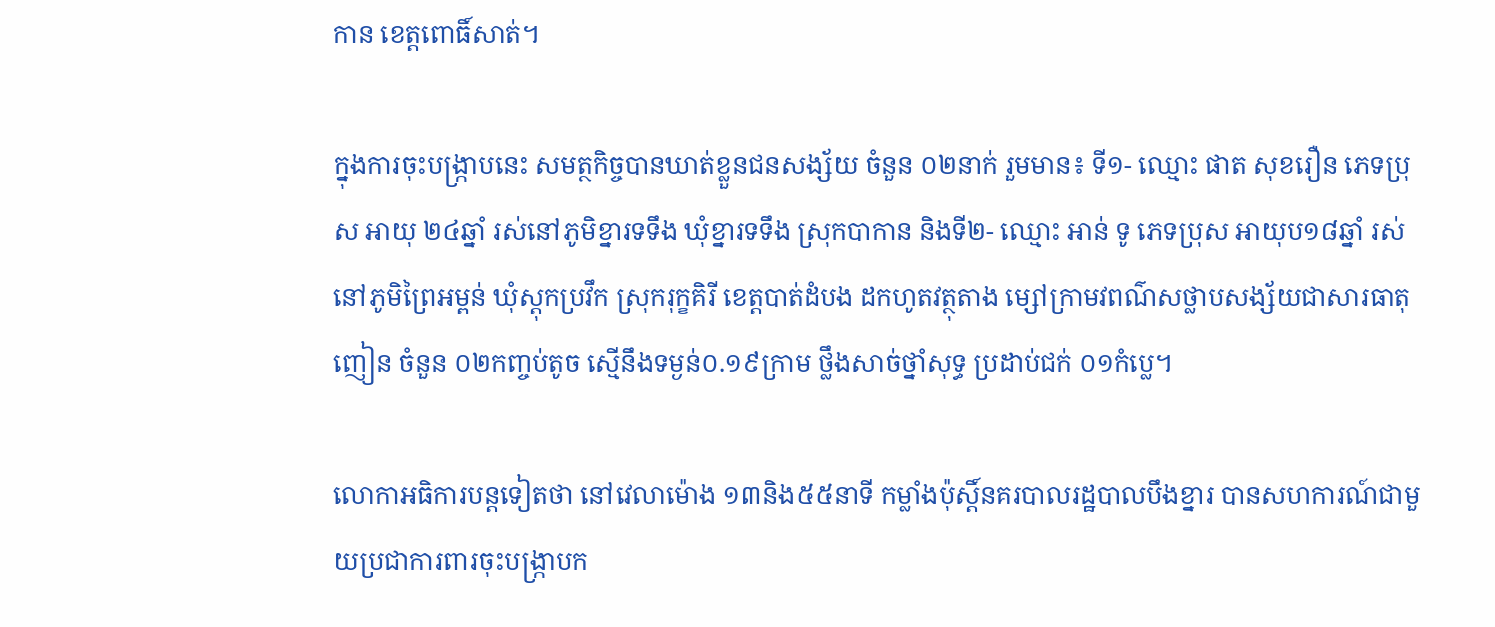កាន ខេត្តពោធិ៍សាត់។

ក្នុងការចុះបង្ក្រាបនេះ សមត្ថកិច្ចបានឃាត់ខ្លួនជនសង្ស័យ ចំនួន ០២នាក់ រួមមាន៖ ទី១- ឈ្មោះ ផាត សុខរឿន ភេទប្រុស អាយុ ២៤ឆ្នាំ រស់នៅភូមិខ្នារទទឹង ឃុំខ្នារទទឹង ស្រុកបាកាន និងទី២- ឈ្មោះ អាន់ ទូ ភេទប្រុស អាយុប១៨ឆ្នាំ រស់នៅភូមិព្រៃអម្ពន់ ឃុំស្តុកប្រវឹក ស្រុករុក្ខគិរី ខេត្តបាត់ដំបង ដកហូតវត្ថុតាង ម្សៅក្រាមវពណ៌សថ្លាបសង្ស័យជាសារធាតុញៀន ចំនួន ០២កញ្ចប់តូច ស្មើនឹងទម្ងន់០.១៩ក្រាម ថ្លឹងសាច់ថ្នាំសុទ្ធ ប្រដាប់ជក់ ០១កំប្លេ។

លោកាអធិការបន្តទៀតថា នៅវេលាម៉ោង ១៣និង៥៥នាទី កម្លាំងប៉ុស្តិ៍នគរបាលរដ្ឋបាលបឹងខ្នារ បានសហការណ៍ជាមួយប្រជាការពារចុះបង្ក្រាបក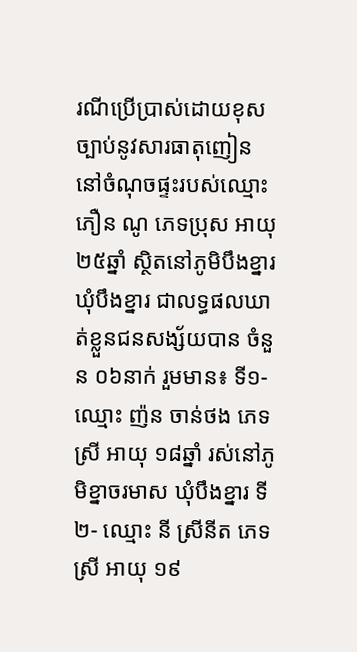រណីប្រើប្រាស់ដោយខុសច្បាប់នូវសារធាតុញៀន នៅចំណុចផ្ទះរបស់ឈ្មោះ ភឿន ណូ ភេទប្រុស អាយុ ២៥ឆ្នាំ ស្ថិតនៅភូមិបឹងខ្នារ ឃុំបឹងខ្នារ ជាលទ្ធផលឃាត់ខ្លួនជនសង្ស័យបាន ចំនួន ០៦នាក់ រួមមាន៖ ទី១- ឈ្មោះ ញ៉ន ចាន់ថង ភេទស្រី អាយុ ១៨ឆ្នាំ រស់នៅភូមិខ្នាចរមាស ឃុំបឹងខ្នារ ទី២- ឈ្មោះ នី ស្រីនីត ភេទស្រី អាយុ ១៩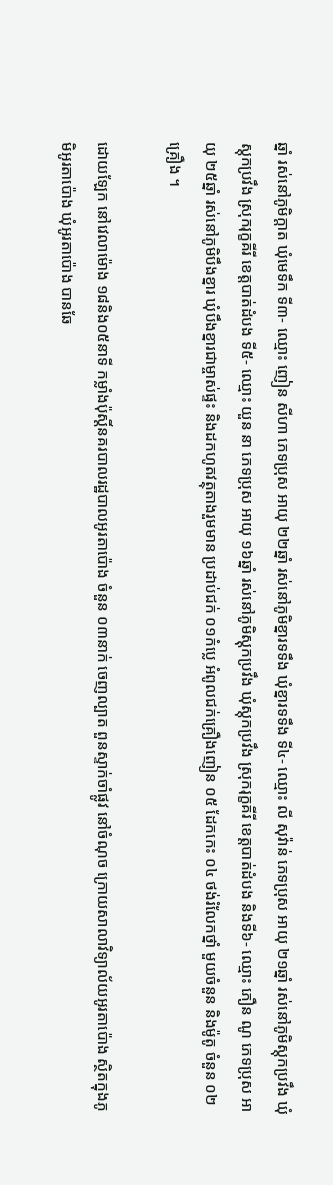ឆ្នាំ រស់នៅភូមិក្តាត ឃុំមេទឹក ទី៣- ឈ្មោះ ញៀន សីហា ភេទប្រុស អាយុ ២២ឆ្នាំ រស់នៅភូមិខ្នារទទឹង ឃុំខ្នារទទឹង ទី៤- ឈ្មោះ លី សុវ៉ាន់ ភេទប្រុស អាយុ ២១ឆ្នាំ រស់នៅភូមិស្តុកប្រវឹង ឃុំស្តុកប្រវឹង ស្រុករុក្ខគីរី ខេត្តបាត់ដំបង ទី៥- ឈ្មោះ យួន នា ភេទប្រុស អាយុ ១៦ឆ្នាំ រស់នៅភូមិស្តុកប្រវឹង ឃុំស្តុកប្រវឹង ស្រុករុក្ខគីរី ខេត្តបាត់ដំបង និងទី៦- ឈ្មោះ ភឿន ណូ ភេទប្រុស អាយុ ២៥ឆ្នាំ រស់នៅភូមិបឹងខ្នារ ឃុំបឹងខ្នារជាម្ចាស់ផ្ទះ និងដកហូតវត្ថុតាងរួមមាន ប្រដាប់ជក់ ០១កំប្លេ អំពូលជក់គ្រឿងញៀន ០៥ ដែកកេះ ០៤ ថង់រំលែកថ្នាំ មួយចំនួន និងម៉ូតូ ចំនួន ០២គ្រឿង ។

ដោយឡែក នៅវេលាម៉ោង ១៨និង០៥នាទី កម្លាំងប៉ុស្តិ៍នគរបាលរដ្ឋបាលអូរតាប៉ោង ចំនួន ០៣នាក់ ចេញល្បាត ពួនស្ទាក់ចាំផ្លូវ នៅចំណុច ក្រោយសាលាវិទ្យាល័យអូរតាប៉ោង ស្ថិតក្នុងភូមិអូរតាប៉ោង ឃុំអូរតាប៉ោង បានឆែ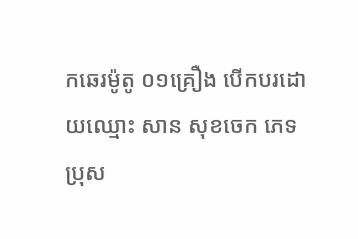កឆេរម៉ូតូ ០១គ្រឿង បើកបរដោយឈ្មោះ សាន សុខចេក ភេទប្រុស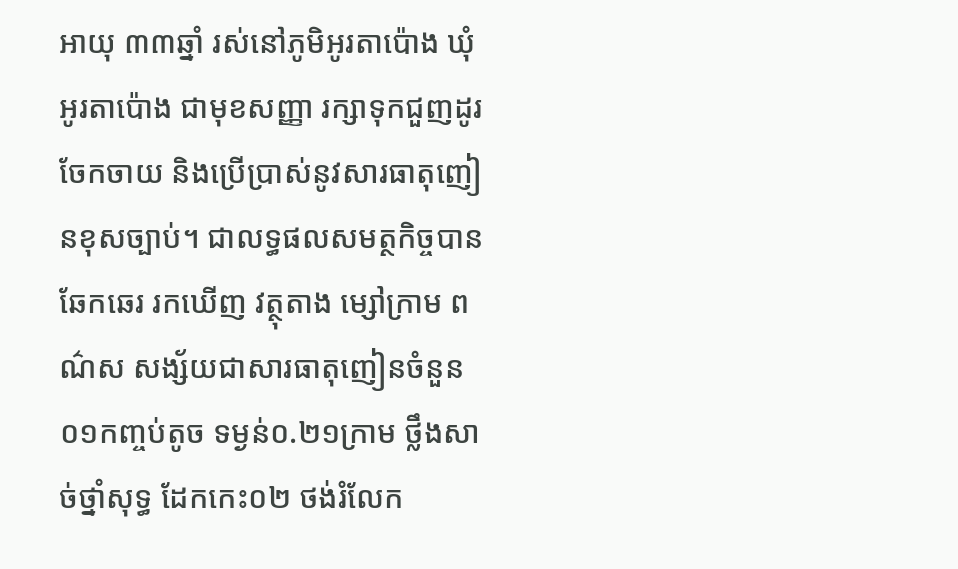អាយុ ៣៣ឆ្នាំ រស់នៅភូមិអូរតាប៉ោង ឃុំអូរតាប៉ោង ជាមុខសញ្ញា រក្សាទុកជួញដូរចែកចាយ និងប្រើប្រាស់នូវសារធាតុញៀនខុសច្បាប់។ ជាលទ្ធផលសមត្ថកិច្ចបានឆែកឆេរ រកឃើញ វត្ថុតាង ម្សៅក្រាម ពណ៌ស សង្ស័យជាសារធាតុញៀនចំនួន ០១កញ្ចប់តូច ទម្ងន់០.២១ក្រាម ថ្លឹងសាច់ថ្នាំសុទ្ធ ដែកកេះ០២ ថង់រំលែក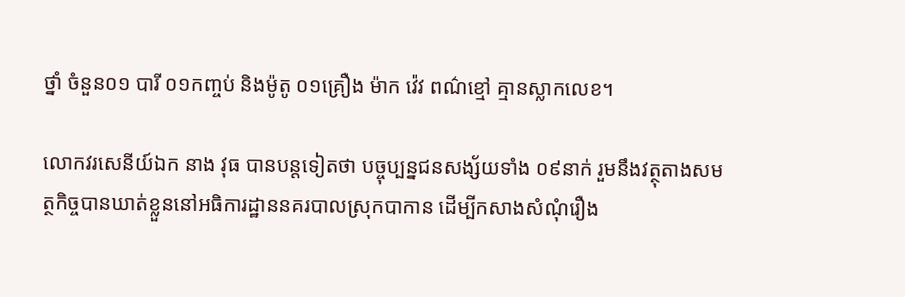ថ្នាំ ចំនួន០១ បារី ០១កញ្ចប់ និងម៉ូតូ ០១គ្រឿង ម៉ាក វ៉េវ ពណ៌ខ្មៅ គ្មានស្លាកលេខ។

លោកវរសេនីយ៍ឯក នាង វុធ បានបន្តទៀតថា បច្ចុប្បន្នជនសង្ស័យទាំង ០៩នាក់ រួមនឹងវត្ថុតាងសមត្ថកិច្ចបានឃាត់ខ្លួននៅអធិការដ្ឋាននគរបាលស្រុកបាកាន ដើម្បីកសាងសំណុំរឿង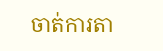ចាត់ការតា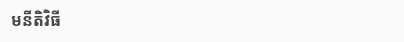មនីតិវិធី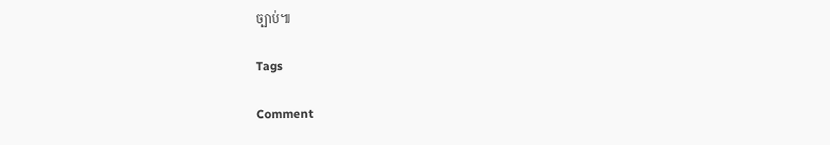ច្បាប់៕

Tags

Comment